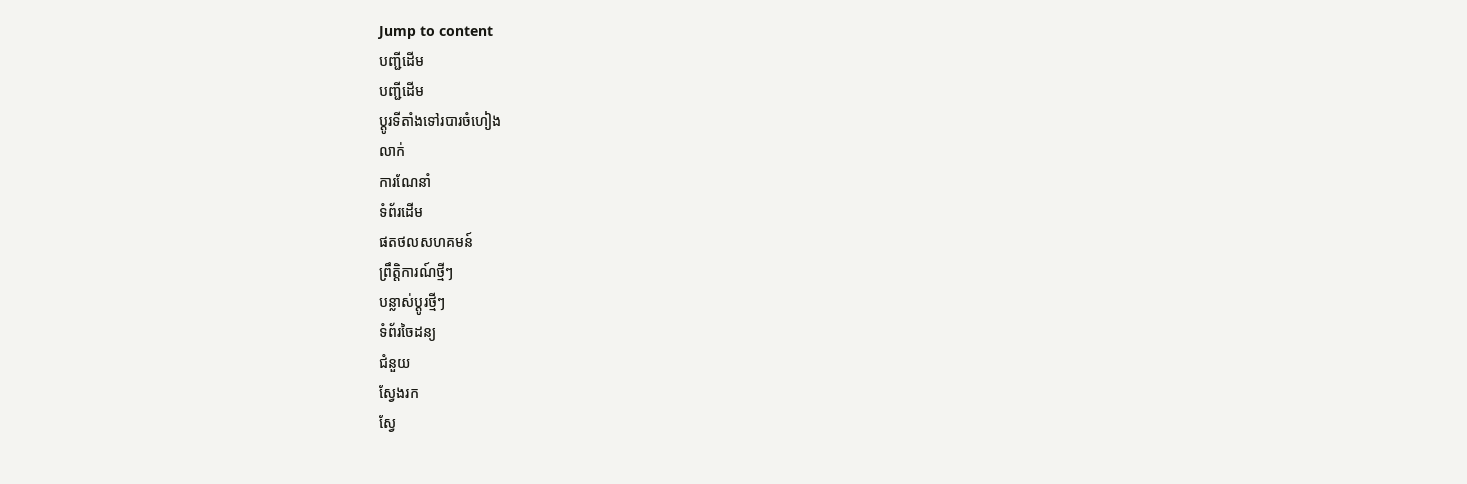Jump to content
បញ្ជីដើម
បញ្ជីដើម
ប្ដូរទីតាំងទៅរបារចំហៀង
លាក់
ការណែនាំ
ទំព័រដើម
ផតថលសហគមន៍
ព្រឹត្តិការណ៍ថ្មីៗ
បន្លាស់ប្ដូរថ្មីៗ
ទំព័រចៃដន្យ
ជំនួយ
ស្វែងរក
ស្វែ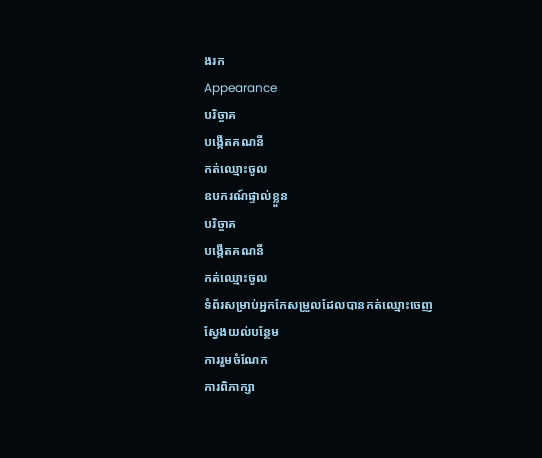ងរក
Appearance
បរិច្ចាគ
បង្កើតគណនី
កត់ឈ្មោះចូល
ឧបករណ៍ផ្ទាល់ខ្លួន
បរិច្ចាគ
បង្កើតគណនី
កត់ឈ្មោះចូល
ទំព័រសម្រាប់អ្នកកែសម្រួលដែលបានកត់ឈ្មោះចេញ
ស្វែងយល់បន្ថែម
ការរួមចំណែក
ការពិភាក្សា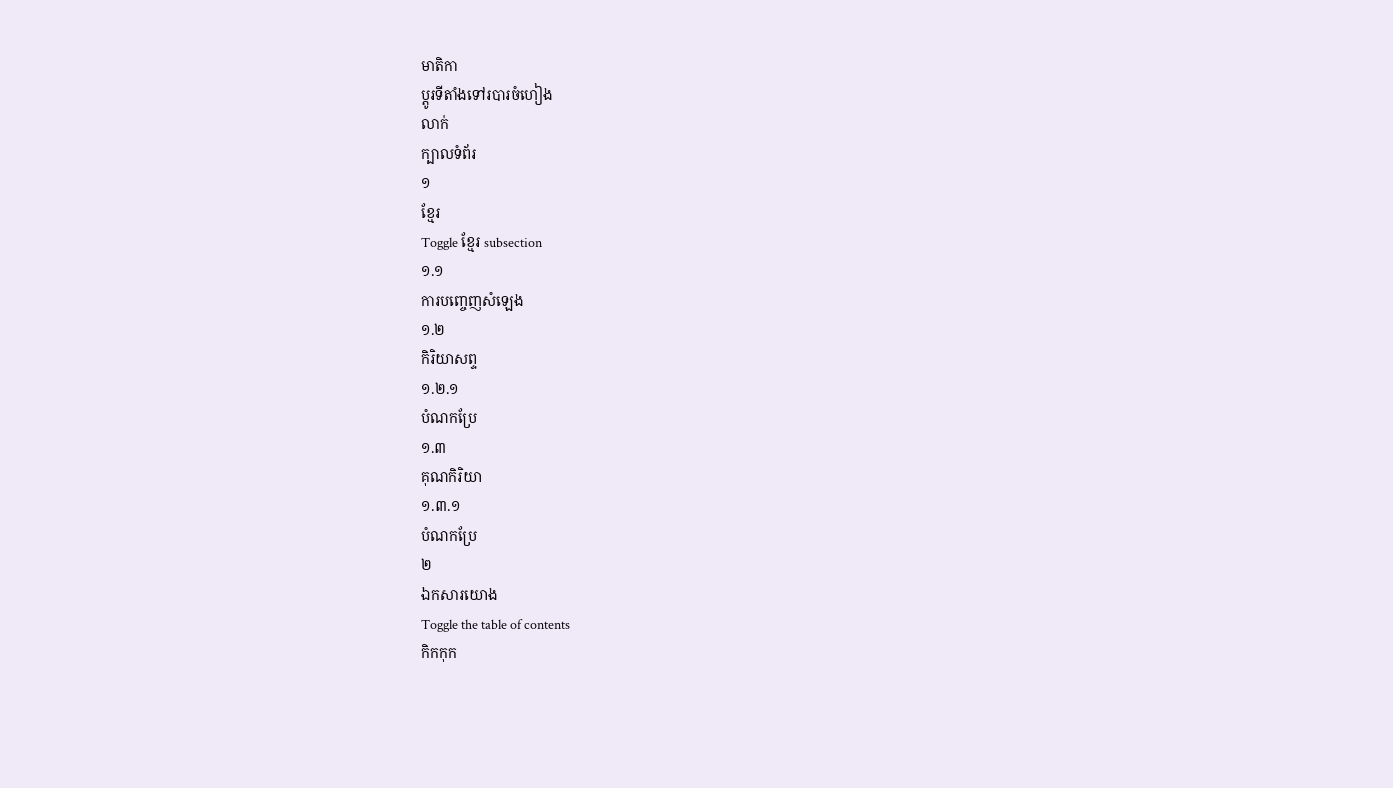មាតិកា
ប្ដូរទីតាំងទៅរបារចំហៀង
លាក់
ក្បាលទំព័រ
១
ខ្មែរ
Toggle ខ្មែរ subsection
១.១
ការបញ្ចេញសំឡេង
១.២
កិរិយាសព្ទ
១.២.១
បំណកប្រែ
១.៣
គុណកិរិយា
១.៣.១
បំណកប្រែ
២
ឯកសារយោង
Toggle the table of contents
កិកកុក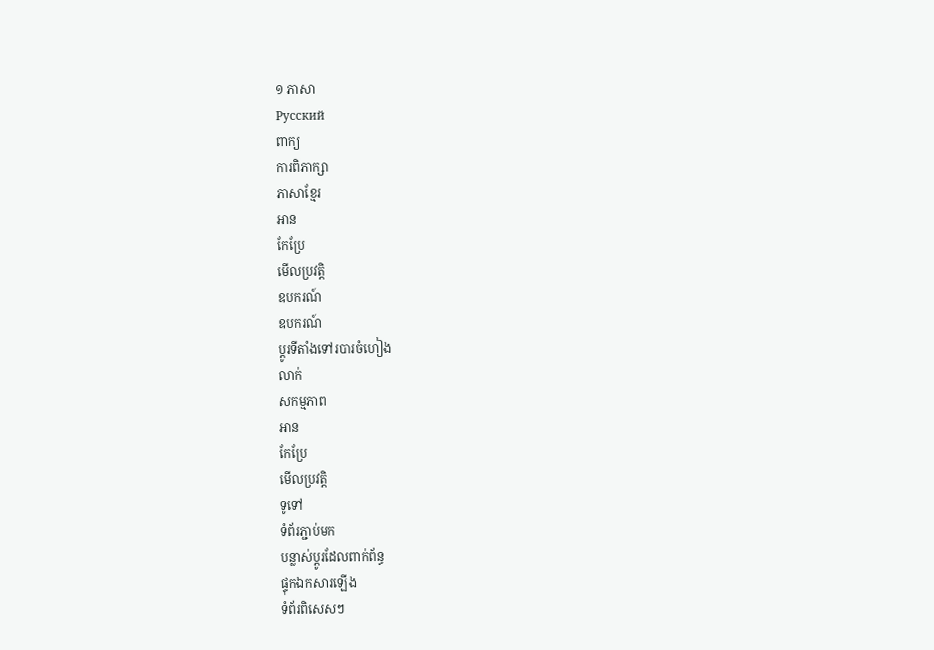១ ភាសា
Русский
ពាក្យ
ការពិភាក្សា
ភាសាខ្មែរ
អាន
កែប្រែ
មើលប្រវត្តិ
ឧបករណ៍
ឧបករណ៍
ប្ដូរទីតាំងទៅរបារចំហៀង
លាក់
សកម្មភាព
អាន
កែប្រែ
មើលប្រវត្តិ
ទូទៅ
ទំព័រភ្ជាប់មក
បន្លាស់ប្ដូរដែលពាក់ព័ន្ធ
ផ្ទុកឯកសារឡើង
ទំព័រពិសេសៗ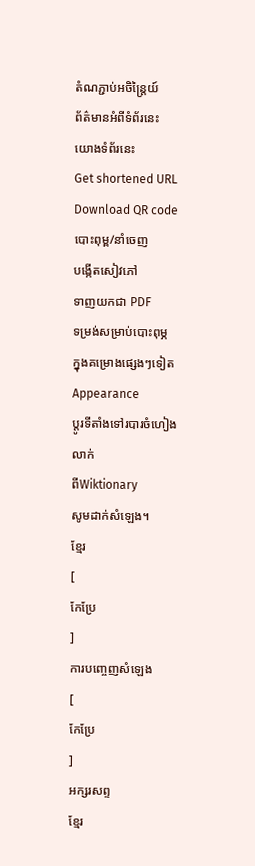តំណភ្ជាប់អចិន្ត្រៃយ៍
ព័ត៌មានអំពីទំព័រនេះ
យោងទំព័រនេះ
Get shortened URL
Download QR code
បោះពុម្ព/នាំចេញ
បង្កើតសៀវភៅ
ទាញយកជា PDF
ទម្រង់សម្រាប់បោះពុម្ភ
ក្នុងគម្រោងផ្សេងៗទៀត
Appearance
ប្ដូរទីតាំងទៅរបារចំហៀង
លាក់
ពីWiktionary
សូមដាក់សំឡេង។
ខ្មែរ
[
កែប្រែ
]
ការបញ្ចេញសំឡេង
[
កែប្រែ
]
អក្សរសព្ទ
ខ្មែរ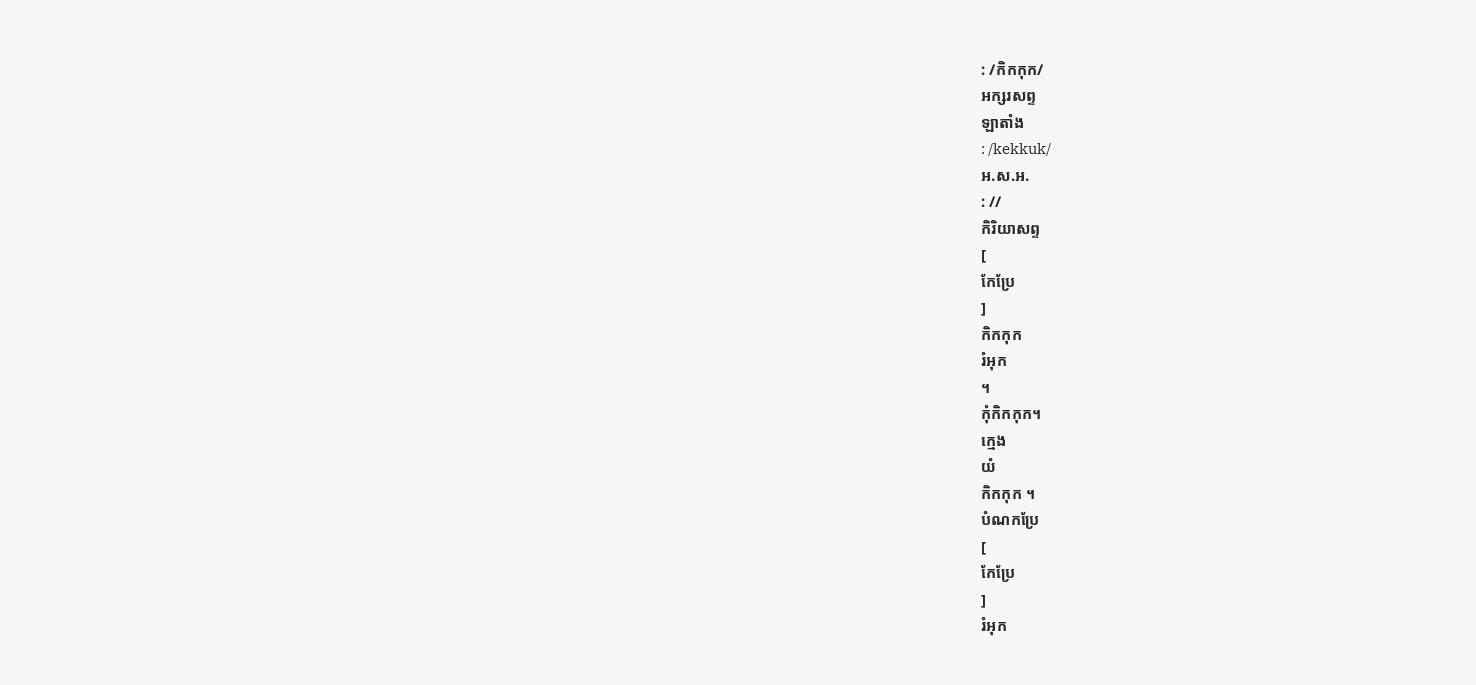: /កិកកុក/
អក្សរសព្ទ
ឡាតាំង
: /kekkuk/
អ.ស.អ.
: //
កិរិយាសព្ទ
[
កែប្រែ
]
កិកកុក
រំអុក
។
កុំកិកកុក។
ក្មេង
យំ
កិកកុក ។
បំណកប្រែ
[
កែប្រែ
]
រំអុក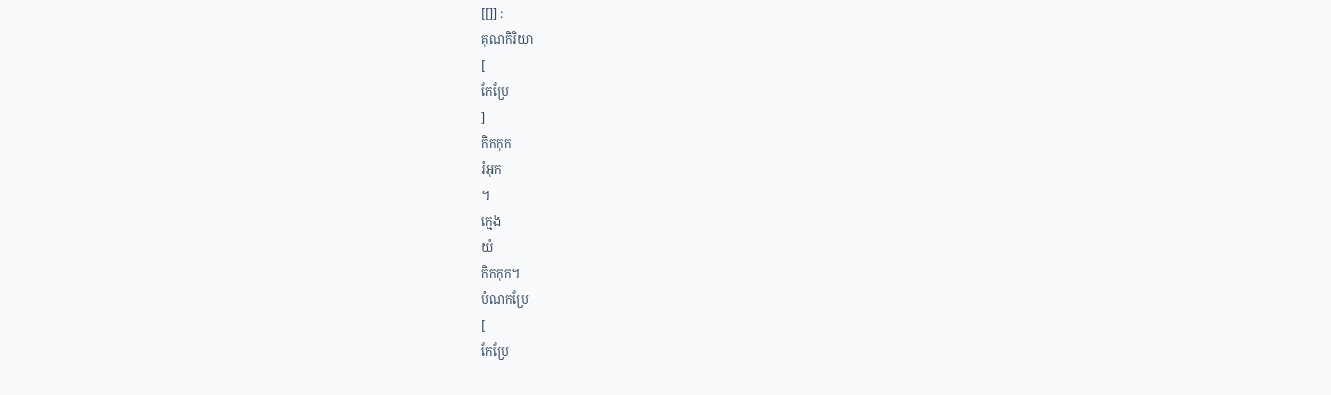[[]] :
គុណកិរិយា
[
កែប្រែ
]
កិកកុក
រំអុក
។
ក្មេង
យំ
កិកកុក។
បំណកប្រែ
[
កែប្រែ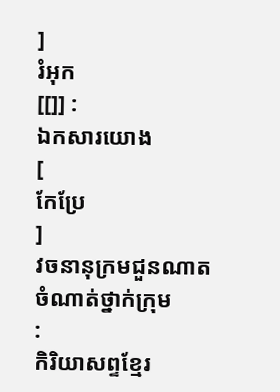]
រំអុក
[[]] :
ឯកសារយោង
[
កែប្រែ
]
វចនានុក្រមជួនណាត
ចំណាត់ថ្នាក់ក្រុម
:
កិរិយាសព្ទខ្មែរ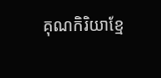គុណកិរិយាខ្មែ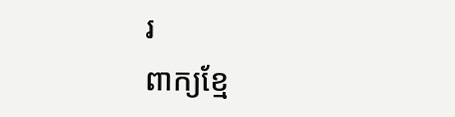រ
ពាក្យខ្មែ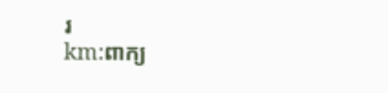រ
km:ពាក្យ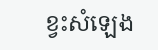ខ្វះសំឡេង